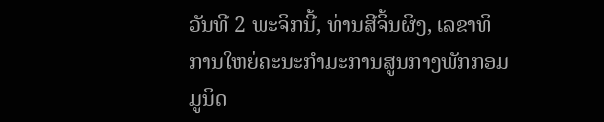ວັນທີ 2 ພະຈິກນີ້, ທ່ານສີຈິ້ນຜິງ, ເລຂາທິການໃຫຍ່ຄະນະກຳມະການສູນກາງພັກກອມມູນິດ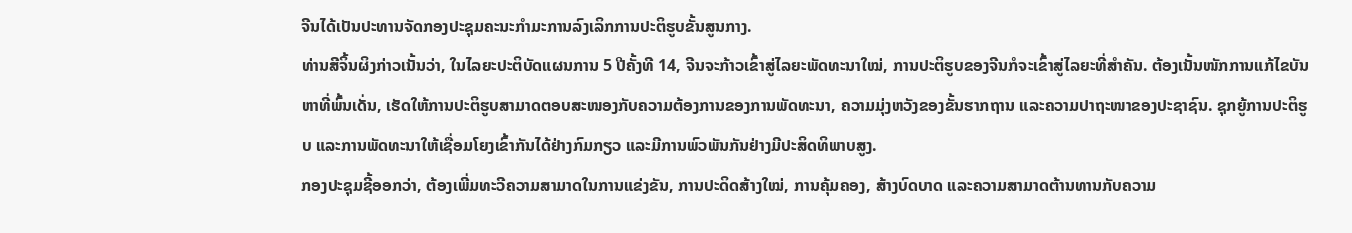ຈີນໄດ້ເປັນປະທານຈັດກອງປະຊຸມຄະນະກຳມະການລົງເລິກການປະຕິຮູບຂັ້ນສູນກາງ.
ທ່ານສີຈິ້ນຜິງກ່າວເນັ້ນວ່າ, ໃນໄລຍະປະຕິບັດແຜນການ 5 ປີຄັ້ງທີ 14, ຈີນຈະກ້າວເຂົ້າສູ່ໄລຍະພັດທະນາໃໝ່, ການປະຕິຮູບຂອງຈີນກໍຈະເຂົ້າສູ່ໄລຍະທີ່ສຳຄັນ. ຕ້ອງເນັ້ນໜັກການແກ້ໄຂບັນຫາທີ່ພົ້ນເດັ່ນ, ເຮັດໃຫ້ການປະຕິຮູບສາມາດຕອບສະໜອງກັບຄວາມຕ້ອງການຂອງການພັດທະນາ, ຄວາມມຸ່ງຫວັງຂອງຂັ້ນຮາກຖານ ແລະຄວາມປາຖະໜາຂອງປະຊາຊົນ. ຊຸກຍູ້ການປະຕິຮູບ ແລະການພັດທະນາໃຫ້ເຊື່ອມໂຍງເຂົ້າກັນໄດ້ຢ່າງກົມກຽວ ແລະມີການພົວພັນກັນຢ່າງມີປະສິດທິພາບສູງ.
ກອງປະຊຸມຊີ້ອອກວ່າ, ຕ້ອງເພີ່ມທະວີຄວາມສາມາດໃນການແຂ່ງຂັນ, ການປະດິດສ້າງໃໝ່, ການຄຸ້ມຄອງ, ສ້າງບົດບາດ ແລະຄວາມສາມາດຕ້ານທານກັບຄວາມ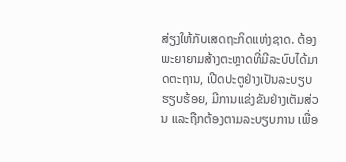ສ່ຽງໃຫ້ກັບເສດຖະກິດແຫ່ງຊາດ. ຕ້ອງພະຍາຍາມສ້າງຕະຫຼາດທີ່ມີລະບົບໄດ້ມາດຕະຖານ, ເປີດປະຕູຢ່າງເປັນລະບຽບຮຽບຮ້ອຍ, ມີການແຂ່ງຂັນຢ່າງເຕັມສ່ວນ ແລະຖືກຕ້ອງຕາມລະບຽບການ ເພື່ອ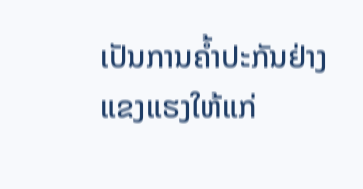ເປັນການຄ້ຳປະກັນຢ່າງແຂງແຮງໃຫ້ແກ່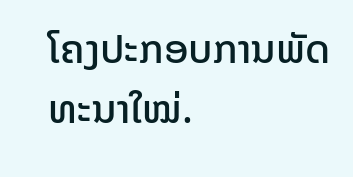ໂຄງປະກອບການພັດທະນາໃໝ່.